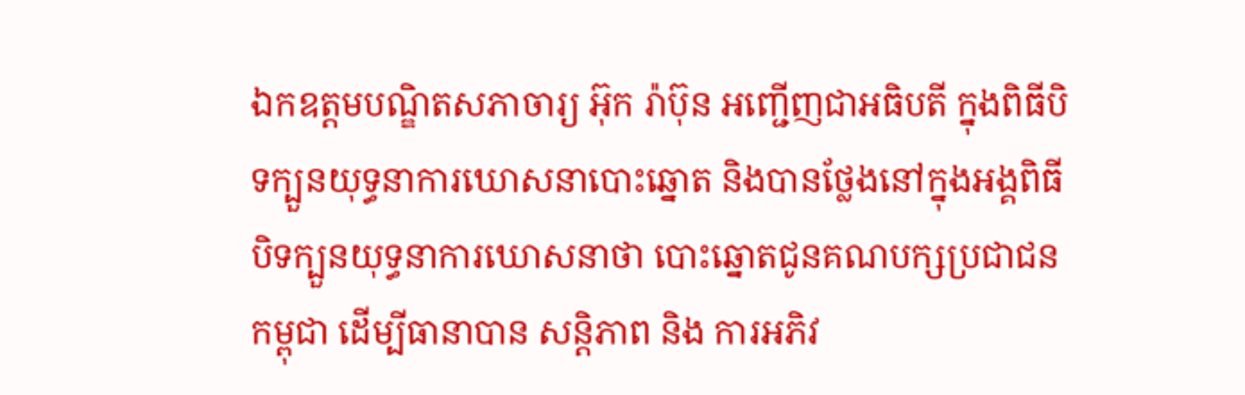ឯកឧត្តមបណ្ឌិតសភាចារ្យ អ៊ុក រ៉ាប៊ុន អញ្ជើញជាអធិបតី ក្នុងពិធីបិទក្បួនយុទ្ធនាការឃោសនាបោះឆ្នោត និងបានថ្លែងនៅក្នុងអង្គពិធីបិទក្បួនយុទ្ធនាការឃោសនាថា បោះឆ្នោតជូនគណបក្សប្រជាជនកម្ពុជា ដើម្បីធានាបាន សន្តិភាព និង ការអភិវ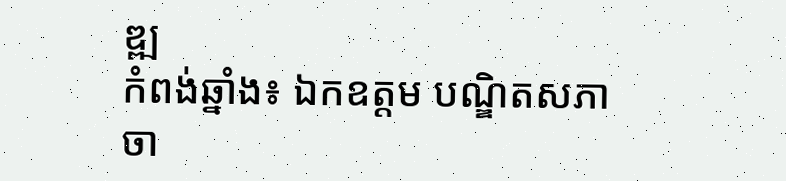ឌ្ឍ
កំពង់ឆ្នាំង៖ ឯកឧត្តម បណ្ឌិតសភាចា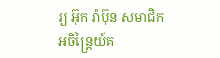រ្យ អ៊ុក រ៉ាប៊ុន សមាជិក
អចិន្រ្តៃយ៍គ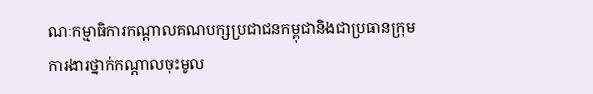ណៈកម្មាធិការកណ្តាលគណបក្សប្រជាជនកម្ពុជានិងជាប្រធានក្រុមការងារថ្នាក់កណ្តាលចុះមូល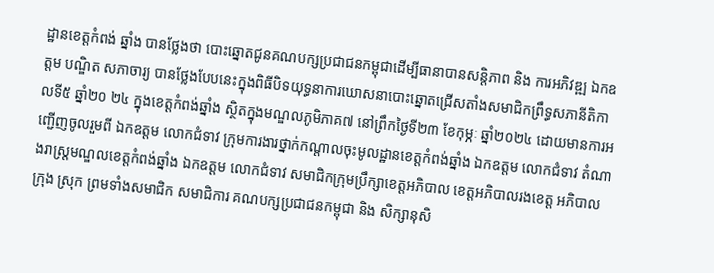ដ្ឋានខេត្តកំពង់ ឆ្នាំង បានថ្លែងថា បោះឆ្នោតជូនគណបក្សប្រជាជនកម្ពុជាដើម្បីធានាបានសន្តិភាព និង ការអភិវឌ្ឍ ឯកឧត្តម បណ្ឌិត សភាចារ្យ បានថ្លែងបែបនេះក្នុងពិធីបិទយុទ្ធនាការឃោសនាបោះឆ្នោតជ្រើសតាំងសមាជិកព្រឹទ្ធសភានីតិកាលទី៥ ឆ្នាំ២០ ២៤ ក្នុងខេត្តកំពង់ឆ្នាំង ស្ថិតក្នុងមណ្ឌលភូមិភាគ៧ នៅព្រឹកថ្ងៃទី២៣ ខែកុម្ភៈ ឆ្នាំ២០២៤ ដោយមានការអញ្ជើញចូលរួមពី ឯកឧត្តម លោកជំទាវ ក្រុមការងារថ្នាក់កណ្ដាលចុះមូលដ្ឋានខេត្តកំពង់ឆ្នាំង ឯកឧត្តម លោកជំទាវ តំណាងរាស្ត្រមណ្ឌលខេត្តកំពង់ឆ្នាំង ឯកឧត្តម លោកជំទាវ សមាជិកក្រុមប្រឹក្សាខេត្តអភិបាល ខេត្តអភិបាលរងខេត្ត អភិបាលក្រុង ស្រុក ព្រមទាំងសមាជិក សមាជិការ គណបក្សប្រជាជនកម្ពុជា និង សិក្សានុសិ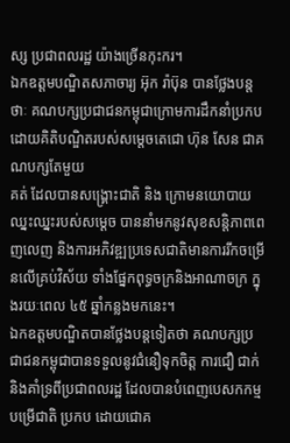ស្ស ប្រជាពលរដ្ឋ យ៉ាងច្រើនកុះករ។
ឯកឧត្តមបណ្ឌិតសភាចារ្យ អ៊ុក រ៉ាប៊ុន បានថ្លែងបន្តថាៈ គណបក្សប្រជាជនកម្ពុជាក្រោមការដឹកនាំប្រកបដោយគិតិបណ្ឌិតរបស់សម្តេចតេជោ ហ៊ុន សែន ជាគណបក្សតែមួយ
គត់ ដែលបានសង្គ្រោះជាតិ និង ក្រោមនយោបាយឈ្នះឈ្នះរបស់សម្តេច បាននាំមកនូវសុខសន្តិភាពពេញលេញ និងការអភិវឌ្ឍប្រទេសជាតិមានការរីកចម្រើនលើគ្រប់វិស័យ ទាំងផ្នែកពុទ្ធចក្រនិងអាណាចក្រ ក្នុងរយៈពេល ៤៥ ឆ្នាំកន្លងមកនេះ។
ឯកឧត្តមបណ្ឌិតបានថ្លែងបន្តទៀតថា គណបក្សប្រជាជនកម្ពុជាបានទទួលនូវជំនឿទុកចិត្ត ការជឿ ជាក់ និងគាំទ្រពីប្រជាពលរដ្ឋ ដែលបានបំពេញបេសកកម្មបម្រើជាតិ ប្រកប ដោយជោគ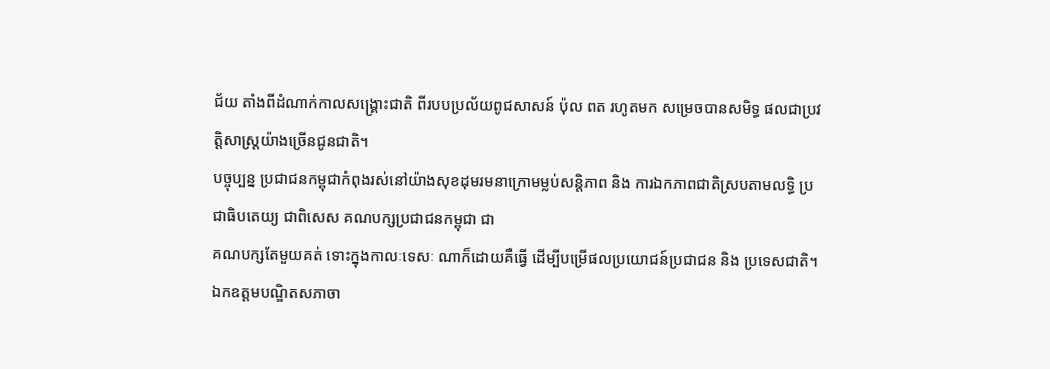ជ័យ តាំងពីដំណាក់កាលសង្គ្រោះជាតិ ពីរបបប្រល័យពូជសាសន៍ ប៉ុល ពត រហូតមក សម្រេចបានសមិទ្ធ ផលជាប្រវត្តិសាស្ត្រយ៉ាងច្រើនជូនជាតិ។
បច្ចុប្បន្ន ប្រជាជនកម្ពុជាកំពុងរស់នៅយ៉ាងសុខដុមរមនាក្រោមម្លប់សន្តិភាព និង ការឯកភាពជាតិស្របតាមលទ្ធិ ប្រជាធិបតេយ្យ ជាពិសេស គណបក្សប្រជាជនកម្ពុជា ជា
គណបក្សតែមួយគត់ ទោះក្នុងកាលៈទេសៈ ណាក៏ដោយគឺធ្វើ ដើម្បីបម្រើផលប្រយោជន៍ប្រជាជន និង ប្រទេសជាតិ។
ឯកឧត្តមបណ្ឌិតសភាចា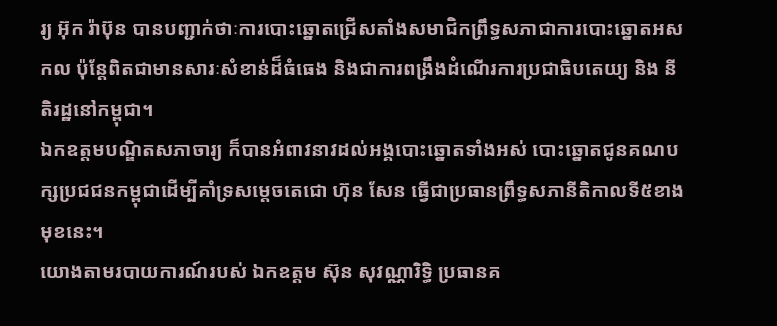រ្យ អ៊ុក រ៉ាប៊ុន បានបញ្ជាក់ថាៈការបោះឆ្នោតជ្រើសតាំងសមាជិកព្រឹទ្ធសភាជាការបោះឆ្នោតអសកល ប៉ុន្តែពិតជាមានសារៈសំខាន់ដ៏ធំធេង និងជាការពង្រឹងដំណើរការប្រជាធិបតេយ្យ និង នីតិរដ្ឋនៅកម្ពុជា។
ឯកឧត្តមបណ្ឌិតសភាចារ្យ ក៏បានអំពាវនាវដល់អង្គបោះឆ្នោតទាំងអស់ បោះឆ្នោតជូនគណបក្សប្រជជនកម្ពុជាដើម្បីគាំទ្រសម្តេចតេជោ ហ៊ុន សែន ធ្វើជាប្រធានព្រឹទ្ធសភានីតិកាលទី៥ខាងមុខនេះ។
យោងតាមរបាយការណ៍របស់ ឯកឧត្តម ស៊ុន សុវណ្ណារិទ្ធិ ប្រធានគ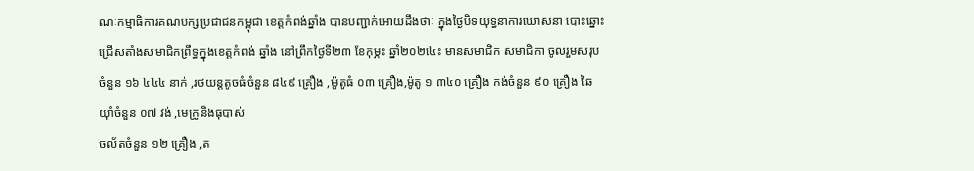ណៈកម្មាធិការគណបក្សប្រជាជនកម្ពុជា ខេត្តកំពង់ឆ្នាំង បានបញ្ជាក់អោយដឹងថាៈ ក្នុងថ្ងៃបិទយុទ្ធនាការឃោសនា បោះឆ្នោះជ្រើសតាំងសមាជិកព្រឹទ្ធក្នុងខេត្តកំពង់ ឆ្នាំង នៅព្រឹកថ្ងៃទី២៣ ខែកុម្ភះ ឆ្នាំ២០២៤េះ មានសមាជិក សមាជិកា ចូលរួមសរុបចំនួន ១៦ ៤៤៤ នាក់ ,រថយន្តតូចធំចំនួន ៨៤៩ គ្រឿង ,ម៉ូតូធំ ០៣ គ្រឿង,ម៉ូតូ ១ ៣៤០ គ្រឿង កង់ចំនួន ៩០ គ្រឿង ឆៃយ៉ាំចំនួន ០៧ វង់ ,មេក្រូនិងធុបាស់
ចល័តចំនួន ១២ គ្រឿង ,ត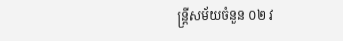ន្ត្រីសម័យចំនួន ០២ វ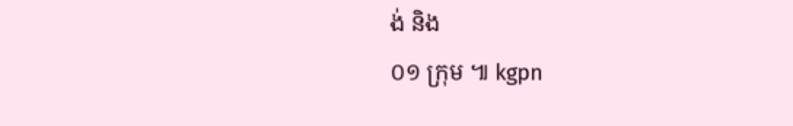ង់ និង
០១ ក្រុម ៕ kgpn